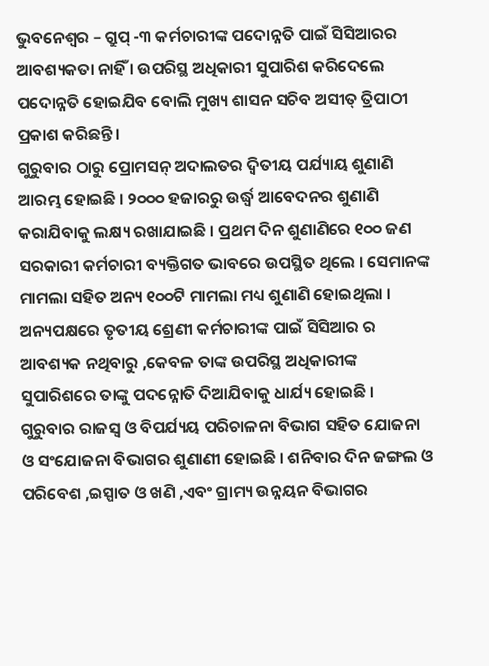ଭୁବନେଶ୍ୱର – ଗ୍ରୁପ୍ -୩ କର୍ମଚାରୀଙ୍କ ପଦୋନ୍ନତି ପାଇଁ ସିସିଆରର ଆବଶ୍ୟକତା ନାହିଁ । ଉପରିସ୍ଥ ଅଧିକାରୀ ସୁପାରିଶ କରିଦେଲେ ପଦୋନ୍ନତି ହୋଇଯିବ ବୋଲି ମୁଖ୍ୟ ଶାସନ ସଚିବ ଅସୀତ୍ ତ୍ରିପାଠୀ ପ୍ରକାଶ କରିଛନ୍ତି ।
ଗୁରୁବାର ଠାରୁ ପ୍ରୋମସନ୍ ଅଦାଲତର ଦ୍ୱିତୀୟ ପର୍ଯ୍ୟାୟ ଶୁଣାଣି ଆରମ୍ଭ ହୋଇଛି । ୨୦୦୦ ହଜାରରୁ ଉର୍ଦ୍ଧ୍ୱ ଆବେଦନର ଶୁଣାଣି କରାଯିବାକୁ ଲକ୍ଷ୍ୟ ରଖାଯାଇଛି । ପ୍ରଥମ ଦିନ ଶୁଣାଣିରେ ୧୦୦ ଜଣ ସରକାରୀ କର୍ମଚାରୀ ବ୍ୟକ୍ତିଗତ ଭାବରେ ଉପସ୍ଥିତ ଥିଲେ । ସେମାନଙ୍କ ମାମଲା ସହିତ ଅନ୍ୟ ୧୦୦ଟି ମାମଲା ମଧ୍ୟ ଶୁଣାଣି ହୋଇଥିଲା ।
ଅନ୍ୟପକ୍ଷରେ ତୃତୀୟ ଶ୍ରେଣୀ କର୍ମଚାରୀଙ୍କ ପାଇଁ ସିସିଆର ର ଆବଶ୍ୟକ ନଥିବାରୁ ,କେବଳ ତାଙ୍କ ଉପରିସ୍ଥ ଅଧିକାରୀଙ୍କ ସୁପାରିଶରେ ତାଙ୍କୁ ପଦନ୍ନୋତି ଦିଆଯିବାକୁ ଧାର୍ଯ୍ୟ ହୋଇଛି ।
ଗୁରୁବାର ରାଜସ୍ୱ ଓ ବିପର୍ଯ୍ୟୟ ପରିଚାଳନା ବିଭାଗ ସହିତ ଯୋଜନା ଓ ସଂଯୋଜନା ବିଭାଗର ଶୁଣାଣୀ ହୋଇଛି । ଶନିବାର ଦିନ ଜଙ୍ଗଲ ଓ ପରିବେଶ ,ଇସ୍ପାତ ଓ ଖଣି ,ଏବଂ ଗ୍ରାମ୍ୟ ଉନ୍ନୟନ ବିଭାଗର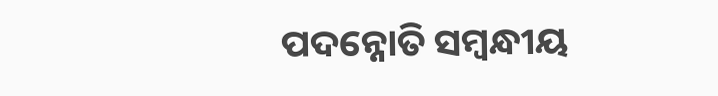ପଦନ୍ନୋତି ସମ୍ବନ୍ଧୀୟ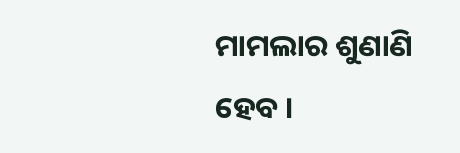ମାମଲାର ଶୁଣାଣି ହେବ ।